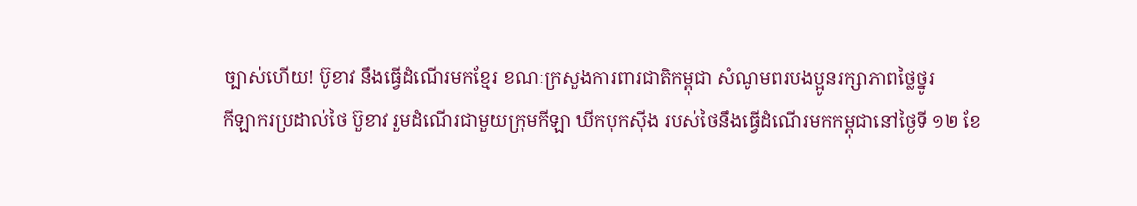ច្បាស់ហើយ! ប៊ូខាវ នឹងធ្វើដំណើរមកខ្មែរ ខណៈក្រសួងការពារជាតិកម្ពុជា សំណូមពរបងប្អូនរក្សាភាពថ្លៃថ្នូរ
កីឡាករប្រដាល់ថៃ ប៊ួខាវ រួមដំណើរជាមួយក្រុមកីឡា ឃីកបុកស៊ីង របស់ថៃនឹងធ្វើដំណើរមកកម្ពុជានៅថ្ងៃទី ១២ ខែ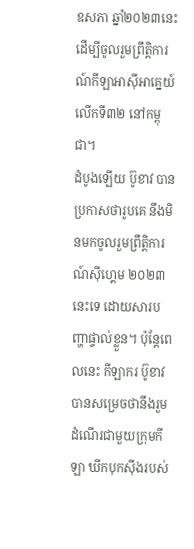ឧសភា ឆ្នាំ២០២៣នេះ ដើម្បីចូលរួមព្រឹត្តិការណ៍កីឡាអាស៊ីអាគ្នេយ៍លើកទី៣២ នៅកម្ពុជា។
ដំបូងឡើយ ប៊ូខាវ បានប្រកាសថារូបគេ នឹងមិនមកចូលរួមព្រឹត្តិការណ៍ស៊ីហ្គេម ២០២៣នេះទេ ដោយសារបញ្ហាផ្ទាល់ខ្លួន។ ប៉ុន្តែពេលនេះ កីឡាករ ប៊ូខាវ បានសម្រេចថានឹងរួមដំណើរជាមួយក្រុមកីឡា ឃីកបុកស៊ីងរបស់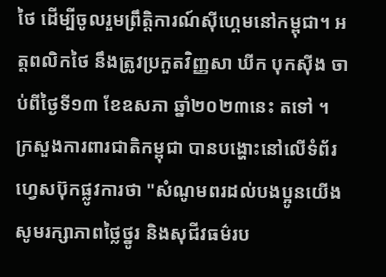ថៃ ដើម្បីចូលរួមព្រឹត្តិការណ៍ស៊ីហ្គេមនៅកម្ពុជា។ អត្តពលិកថៃ នឹងត្រូវប្រកួតវិញ្ញសា ឃីក បុកស៊ីង ចាប់ពីថ្ងៃទី១៣ ខែឧសភា ឆ្នាំ២០២៣នេះ តទៅ ។
ក្រសួងការពារជាតិកម្ពុជា បានបង្ហោះនៅលើទំព័រហ្វេសប៊ុកផ្លូវការថា "សំណូមពរដល់បងប្អូនយើង សូមរក្សាភាពថ្លៃថ្នូរ និងសុជីវធម៌រប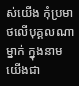ស់យើង កុំប្រមាថលើបុគ្គលណាម្នាក់ ក្នុងនាមយើងជា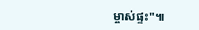ម្ចាស់ផ្ទះ"៕